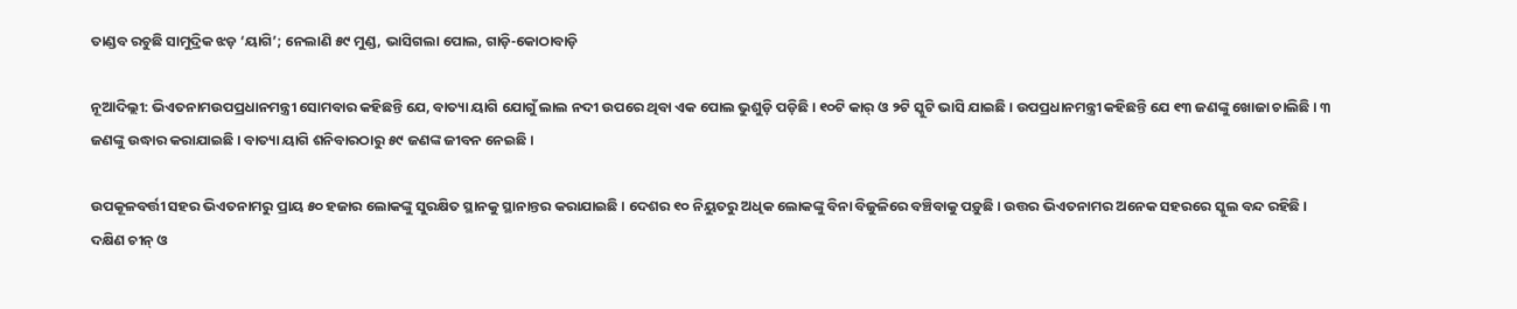ତାଣ୍ଡବ ରଚୁଛି ସାମୁଦ୍ରିକ ଝଡ଼ ‘ୟାଗି’; ନେଲାଣି ୫୯ ମୁଣ୍ଡ, ଭାସିଗଲା ପୋଲ, ଗାଡ଼ି-କୋଠାବାଡ଼ି

ନୂଆଦିଲ୍ଲୀ: ଭିଏତନାମଉପପ୍ରଧାନମନ୍ତ୍ରୀ ସୋମବାର କହିଛନ୍ତି ଯେ, ବାତ୍ୟା ୟାଗି ଯୋଗୁଁ ଲାଲ ନଦୀ ଉପରେ ଥିବା ଏକ ପୋଲ ଭୁଶୁଡ଼ି ପଡ଼ିଛି । ୧୦ଟି କାର୍ ଓ ୨ଟି ସ୍କୁଟି ଭାସି ଯାଇଛି । ଉପପ୍ରଧାନମନ୍ତ୍ରୀ କହିଛନ୍ତି ଯେ ୧୩ ଜଣଙ୍କୁ ଖୋଜା ଚାଲିଛି । ୩ ଜଣଙ୍କୁ ଉଦ୍ଧାର କରାଯାଇଛି । ବାତ୍ୟା ୟାଗି ଶନିବାରଠାରୁ ୫୯ ଜଣଙ୍କ ଜୀବନ ନେଇଛି ।

ଉପକୂଳବର୍ତ୍ତୀ ସହର ଭିଏତନାମରୁ ପ୍ରାୟ ୫୦ ହଜାର ଲୋକଙ୍କୁ ସୁରକ୍ଷିତ ସ୍ଥାନକୁ ସ୍ଥାନାନ୍ତର କରାଯାଇଛି । ଦେଶର ୧୦ ନିୟୁତରୁ ଅଧିକ ଲୋକଙ୍କୁ ବିନା ବିଜୁଳିରେ ବଞ୍ଚିବାକୁ ପଡ଼ୁଛି । ଉତ୍ତର ଭିଏତନାମର ଅନେକ ସହରରେ ସ୍କୁଲ ବନ୍ଦ ରହିଛି । ଦକ୍ଷିଣ ଚୀନ୍ ଓ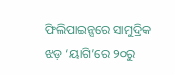ଫିଲିପାଇନ୍ସରେ ସାମୁଦ୍ରିକ ଝଡ଼ ‘ୟାଗି’ରେ ୨୦ରୁ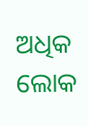ଅଧିକ ଲୋକ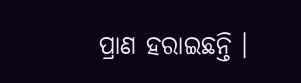ପ୍ରାଣ ହରାଇଛନ୍ତି ।